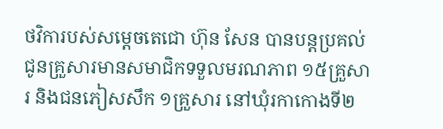ថវិការបស់សម្តេចតេជោ ហ៊ុន សែន បានបន្តប្រគល់ជូនគ្រួសារមានសមាជិកទទួលមរណភាព ១៥គ្រួសារ និងជនភៀសសឹក ១គ្រួសារ នៅឃុំរកាកោងទី២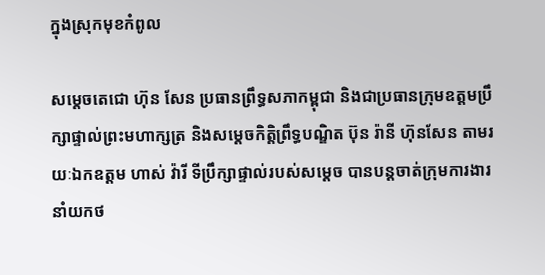ក្នុងស្រុកមុខកំពូល

សម្តេចតេជោ ហ៊ុន សែន ប្រធានព្រឹទ្ធសភាកម្ពុជា និងជាប្រធានក្រុមឧត្តមប្រឹក្សាផ្ទាល់ព្រះមហាក្សត្រ និងសម្តេចកិត្តិព្រឹទ្ធបណ្ឌិត ប៊ុន រ៉ានី ហ៊ុនសែន តាមរយៈឯកឧត្តម ហាស់ វ៉ារី ទីប្រឹក្សាផ្ទាល់របស់សម្ដេច បានបន្តចាត់ក្រុមការងារនាំយកថ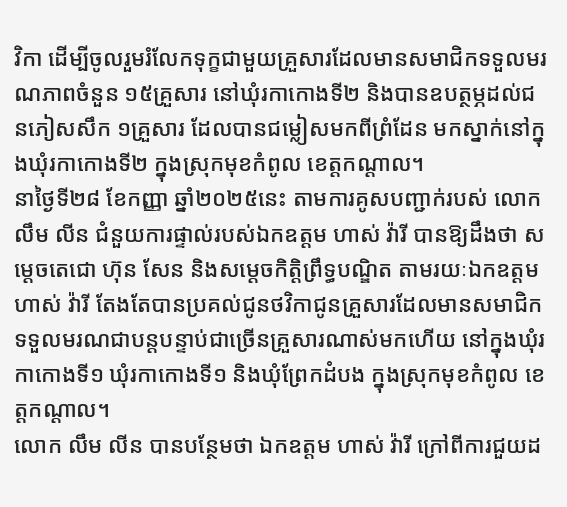វិកា ដើម្បីចូលរួមរំលែកទុក្ខជាមួយគ្រួសារដែលមានសមាជិកទទួលមរណភាពចំនួន ១៥គ្រួសារ នៅឃុំរកាកោងទី២ និងបានឧបត្ថម្ភដល់ជនភៀសសឹក ១គ្រួសារ ដែលបានជម្លៀសមកពីព្រំដែន មកស្នាក់នៅក្នុងឃុំរកាកោងទី២ ក្នុងស្រុកមុខកំពូល ខេត្តកណ្តាល។
នាថ្ងៃទី២៨ ខែកញ្ញា ឆ្នាំ២០២៥នេះ តាមការគូសបញ្ជាក់របស់ លោក លឹម លីន ជំនួយការផ្ទាល់របស់ឯកឧត្តម ហាស់ វ៉ារី បានឱ្យដឹងថា សម្តេចតេជោ ហ៊ុន សែន និងសម្តេចកិត្តិព្រឹទ្ធបណ្ឌិត តាមរយៈឯកឧត្តម ហាស់ វ៉ារី តែងតែបានប្រគល់ជូនថវិកាជូនគ្រួសារដែលមានសមាជិកទទួលមរណជាបន្តបន្ទាប់ជាច្រើនគ្រួសារណាស់មកហើយ នៅក្នុងឃុំរកាកោងទី១ ឃុំរកាកោងទី១ និងឃុំព្រែកដំបង ក្នុងស្រុកមុខកំពូល ខេត្តកណ្ដាល។
លោក លឹម លីន បានបន្ថែមថា ឯកឧត្តម ហាស់ វ៉ារី ក្រៅពីការជួយដ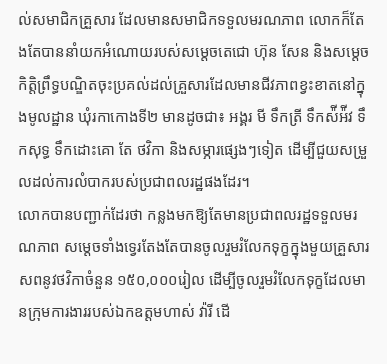ល់សមាជិកគ្រួសារ ដែលមានសមាជិកទទួលមរណភាព លោកក៏តែងតែបាននាំយកអំណោយរបស់សម្តេចតេជោ ហ៊ុន សែន និងសម្តេចកិត្តិព្រឹទ្ធបណ្ឌិតចុះប្រគល់ដល់គ្រួសារដែលមានជីវភាពខ្វះខាតនៅក្នុងមូលដ្ឋាន ឃុំរកាកោងទី២ មានដូចជា៖ អង្គរ មី ទឹកត្រី ទឹកស៉ីអ៉ីវ ទឹកសុទ្ធ ទឹកដោះគោ តែ ថវិកា និងសម្ភារផ្សេងៗទៀត ដើម្បីជួយសម្រួលដល់ការលំបាករបស់ប្រជាពលរដ្ឋផងដែរ។
លោកបានបញ្ជាក់ដែរថា កន្លងមកឱ្យតែមានប្រជាពលរដ្ឋទទួលមរណភាព សម្ដេចទាំងទ្វេរតែងតែបានចូលរួមរំលែកទុក្ខក្នុងមួយគ្រួសារសពនូវថវិកាចំនួន ១៥០,០០០រៀល ដើម្បីចូលរួមរំលែកទុក្ខដែលមានក្រុមការងាររបស់ឯកឧត្តមហាស់ វ៉ារី ដើ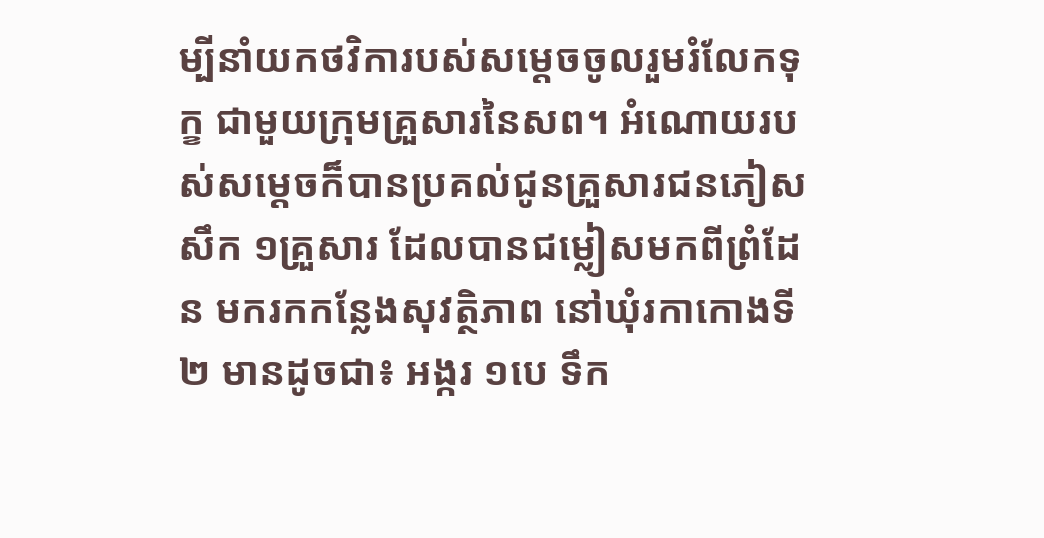ម្បីនាំយកថវិការបស់សម្ដេចចូលរួមរំលែកទុក្ខ ជាមួយក្រុមគ្រួសារនៃសព។ អំណោយរបស់សម្តេចក៏បានប្រគល់ជូនគ្រួសារជនភៀសសឹក ១គ្រួសារ ដែលបានជម្លៀសមកពីព្រំដែន មករកកន្លែងសុវត្ថិភាព នៅឃុំរកាកោងទី២ មានដូចជា៖ អង្ករ ១បេ ទឹក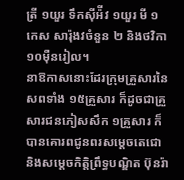ត្រី ១យួរ ទឹកស៊ីអ៉ីវ ១យួរ មី ១កេស សារ៉ុងវចំនួន ២ និងថវិកា ១០ម៉ឺនរៀល។
នាឱកាសនោះដែរក្រុមគ្រួសារនៃសពទាំង ១៥គ្រួសារ ក៏ដូចជាគ្រួសារជនភៀសសឹក ១គ្រួសារ ក៏បានគោរពជូនពរសម្ដេចតេជោ និងសម្តេចកិត្តិព្រឹទ្ធបណ្ឌិត ប៊ុនរ៉ា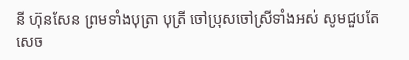នី ហ៊ុនសែន ព្រមទាំងបុត្រា បុត្រី ចៅប្រុសចៅស្រីទាំងអស់ សូមជួបតែសេច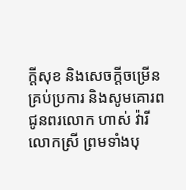ក្ដីសុខ និងសេចក្ដីចម្រើនគ្រប់ប្រការ និងសូមគោរពជូនពរលោក ហាស់ វ៉ារី លោកស្រី ព្រមទាំងបុ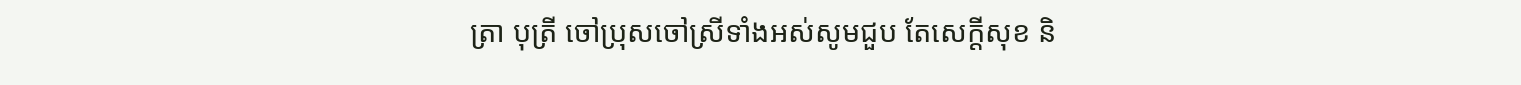ត្រា បុត្រី ចៅប្រុសចៅស្រីទាំងអស់សូមជួប តែសេក្ដីសុខ និ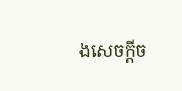ងសេចក្ដីច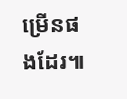ម្រើនផងដែរ៕